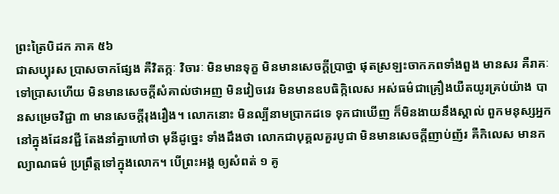ព្រះត្រៃបិដក ភាគ ៥៦
ជាសប្បុរស ប្រាសចាកផ្សែង គឺវិតក្កៈ វិចារៈ មិនមានទុក្ខ មិនមានសេចក្ដីប្រាថ្នា ផុតស្រឡះចាកភពទាំងពួង មានសរ គឺរាគៈទៅប្រាសហើយ មិនមានសេចក្ដីសំគាល់ថាអញ មិនវៀចវេរ មិនមានឧបធិក្កិលេស អស់ធម៌ជាគ្រឿងយឺតយូរគ្រប់យ៉ាង បានសម្រេចវិជ្ជា ៣ មានសេចក្ដីរុងរឿង។ លោកនោះ មិនល្បីនាមប្រាកដទេ ទុកជាឃើញ ក៏មិនងាយនឹងស្គាល់ ពួកមនុស្សអ្នកនៅក្នុងដែនវជ្ជី តែងនាំគ្នាហៅថា មុនីដូច្នេះ ទាំងដឹងថា លោកជាបុគ្គលគួរបូជា មិនមានសេចក្ដីញាប់ញ័រ គឺកិលេស មានកល្យាណធម៌ ប្រព្រឹត្តទៅក្នុងលោក។ បើព្រះអង្គ ឲ្យសំពត់ ១ គូ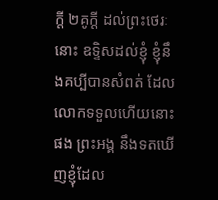ក្ដី ២គូក្ដី ដល់ព្រះថេរៈនោះ ឧទ្ទិសដល់ខ្ញុំ ខ្ញុំនឹងគប្បីបានសំពត់ ដែលលោកទទួលហើយនោះផង ព្រះអង្គ នឹងទតឃើញខ្ញុំដែល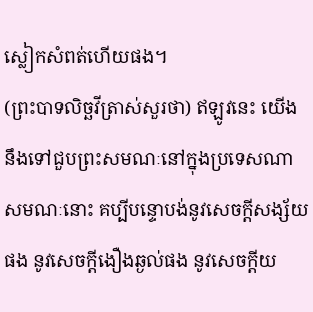ស្លៀកសំពត់ហើយផង។
(ព្រះបាទលិច្ឆវីត្រាស់សួរថា) ឥឡូវនេះ យើងនឹងទៅជួបព្រះសមណៈនៅក្នុងប្រទេសណា សមណៈនោះ គប្បីបន្ទោបង់នូវសេចក្ដីសង្ស័យផង នូវសេចក្ដីងឿងឆ្ងល់ផង នូវសេចក្ដីយ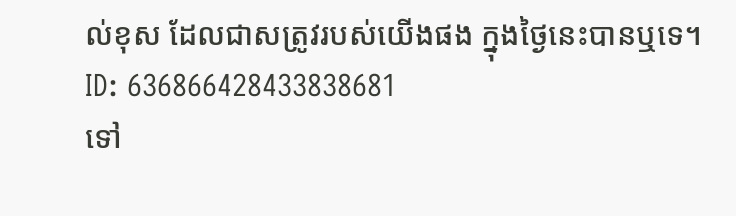ល់ខុស ដែលជាសត្រូវរបស់យើងផង ក្នុងថ្ងៃនេះបានឬទេ។
ID: 636866428433838681
ទៅ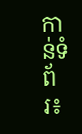កាន់ទំព័រ៖